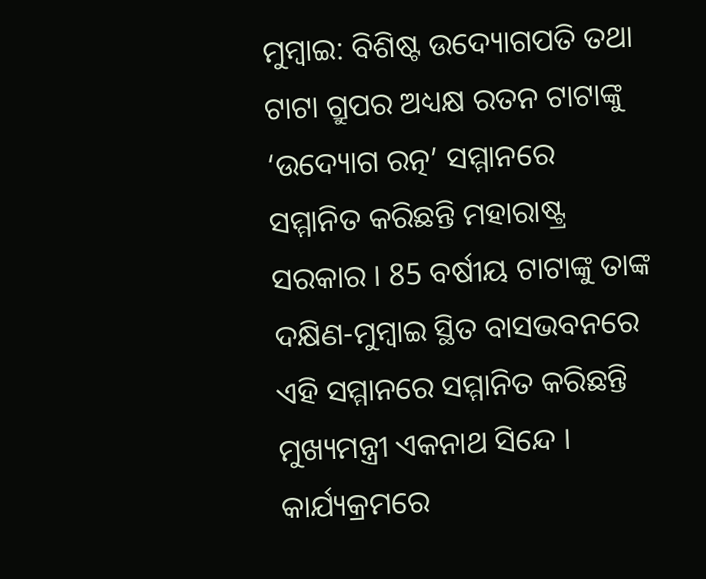ମୁମ୍ବାଇ: ବିଶିଷ୍ଟ ଉଦ୍ୟୋଗପତି ତଥା ଟାଟା ଗ୍ରୁପର ଅଧ୍ୟକ୍ଷ ରତନ ଟାଟାଙ୍କୁ ‘ଉଦ୍ୟୋଗ ରତ୍ନ’ ସମ୍ମାନରେ ସମ୍ମାନିତ କରିଛନ୍ତି ମହାରାଷ୍ଟ୍ର ସରକାର । 85 ବର୍ଷୀୟ ଟାଟାଙ୍କୁ ତାଙ୍କ ଦକ୍ଷିଣ-ମୁମ୍ବାଇ ସ୍ଥିତ ବାସଭବନରେ ଏହି ସମ୍ମାନରେ ସମ୍ମାନିତ କରିଛନ୍ତି ମୁଖ୍ୟମନ୍ତ୍ରୀ ଏକନାଥ ସିନ୍ଦେ । କାର୍ଯ୍ୟକ୍ରମରେ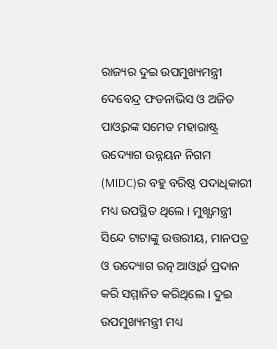ରାଜ୍ୟର ଦୁଇ ଉପମୁଖ୍ୟମନ୍ତ୍ରୀ ଦେବେନ୍ଦ୍ର ଫଡନାଭିସ ଓ ଅଜିତ ପାଓ୍ବରଙ୍କ ସମେତ ମହାରାଷ୍ଟ୍ର ଉଦ୍ୟୋଗ ଉନ୍ନୟନ ନିଗମ (MIDC)ର ବହୁ ବରିଷ୍ଠ ପଦାଧିକାରୀ ମଧ୍ୟ ଉପସ୍ଥିତ ଥିଲେ । ମୁଖ୍ଯମନ୍ତ୍ରୀ ସିନ୍ଦେ ଟାଟାଙ୍କୁ ଉତ୍ତରୀୟ, ମାନପତ୍ର ଓ ଉଦ୍ୟୋଗ ରତ୍ନ ଆଓ୍ବାର୍ଡ ପ୍ରଦାନ କରି ସମ୍ମାନିତ କରିଥିଲେ । ଦୁଇ ଉପମୁଖ୍ୟମନ୍ତ୍ରୀ ମଧ୍ୟ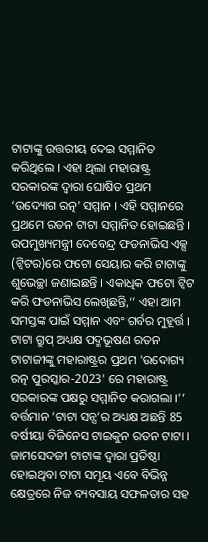ଟାଟାଙ୍କୁ ଉତ୍ତରୀୟ ଦେଇ ସମ୍ମାନିତ କରିଥିଲେ । ଏହା ଥିଲା ମହାରାଷ୍ଟ୍ର ସରକାରଙ୍କ ଦ୍ବାରା ଘୋଷିତ ପ୍ରଥମ ‘ଉଦ୍ୟୋଗ ରତ୍ନ’ ସମ୍ମାନ । ଏହି ସମ୍ମାନରେ ପ୍ରଥମେ ରତନ ଟାଟା ସମ୍ମାନିତ ହୋଇଛନ୍ତି ।
ଉପମୁଖ୍ୟମନ୍ତ୍ରୀ ଦେବେନ୍ଦ୍ର ଫଡନାଭିସ ଏକ୍ସ (ଟ୍ବିଟର)ରେ ଫଟୋ ସେୟାର କରି ଟାଟାଙ୍କୁ ଶୁଭେଚ୍ଛା ଜଣାଇଛନ୍ତି । ଏକାଧିକ ଫଟୋ ଟ୍ବିଟ କରି ଫଡନାଭିସ ଲେଖିଛନ୍ତି,‘‘ ଏହା ଆମ ସମସ୍ତଙ୍କ ପାଇଁ ସମ୍ମାନ ଏବଂ ଗର୍ବର ମୁହୂର୍ତ୍ତ । ଟାଟା ଗ୍ରୁପ୍ ଅଧ୍ୟକ୍ଷ ପଦ୍ମଭୂଷଣ ରତନ ଟାଟାଜୀଙ୍କୁ ମହାରାଷ୍ଟ୍ରର ପ୍ରଥମ 'ଉଦୋଗ୍ୟ ରତ୍ନ ପୁରସ୍କାର-2023' ରେ ମହାରାଷ୍ଟ୍ର ସରକାରଙ୍କ ପକ୍ଷରୁ ସମ୍ମାନିତ କରାଗଲା ।’’
ବର୍ତ୍ତମାନ ‘ଟାଟା ସନ୍ସ’ର ଅଧ୍ୟକ୍ଷ ଅଛନ୍ତି 85 ବର୍ଷୀୟା ବିଜିନେସ ଟାଇକୁନ ରତନ ଟାଟା । ଜାମସେଦଜୀ ଟାଟାଙ୍କ ଦ୍ବାରା ପ୍ରତିଷ୍ଠା ହୋଇଥିବା ଟାଟା ସମୂୟ ଏବେ ବିଭିନ୍ନ କ୍ଷେତ୍ରରେ ନିଜ ବ୍ୟବସାୟ ସଫଳତାର ସହ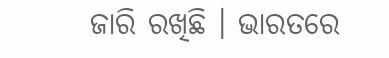ଜାରି ରଖିଛି । ଭାରତରେ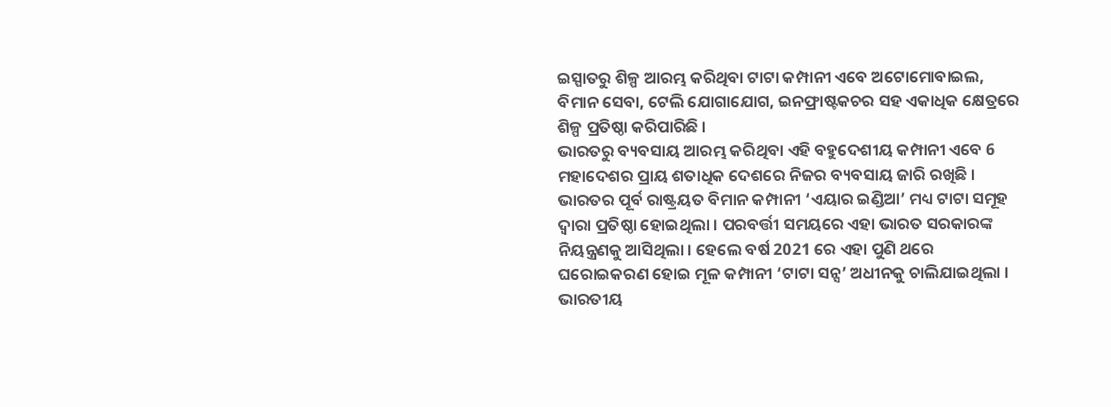ଇସ୍ପାତରୁ ଶିଳ୍ପ ଆରମ୍ଭ କରିଥିବା ଟାଟା କମ୍ପାନୀ ଏବେ ଅଟୋମୋବାଇଲ, ବିମାନ ସେବା, ଟେଲି ଯୋଗାଯୋଗ, ଇନଫ୍ରାଷ୍ଟକଚର ସହ ଏକାଧିକ କ୍ଷେତ୍ରରେ ଶିଳ୍ପ ପ୍ରତିଷ୍ଠା କରିପାରିଛି ।
ଭାରତରୁ ବ୍ୟବସାୟ ଆରମ୍ଭ କରିଥିବା ଏହି ବହୁଦେଶୀୟ କମ୍ପାନୀ ଏବେ 6 ମହାଦେଶର ପ୍ରାୟ ଶତାଧିକ ଦେଶରେ ନିଜର ବ୍ୟବସାୟ ଜାରି ରଖିଛି । ଭାରତର ପୂର୍ବ ରାଷ୍ଟ୍ରୟତ ବିମାନ କମ୍ପାନୀ ‘ଏୟାର ଇଣ୍ଡିଆ’ ମଧ୍ୟ ଟାଟା ସମୂହ ଦ୍ବାରା ପ୍ରତିଷ୍ଠା ହୋଇଥିଲା । ପରବର୍ତ୍ତୀ ସମୟରେ ଏହା ଭାରତ ସରକାରଙ୍କ ନିୟନ୍ତ୍ରଣକୁ ଆସିଥିଲା । ହେଲେ ବର୍ଷ 2021 ରେ ଏହା ପୁଣି ଥରେ ଘରୋଇକରଣ ହୋଇ ମୂଳ କମ୍ପାନୀ ‘ଟାଟା ସନ୍ସ’ ଅଧୀନକୁ ଚାଲିଯାଇଥିଲା । ଭାରତୀୟ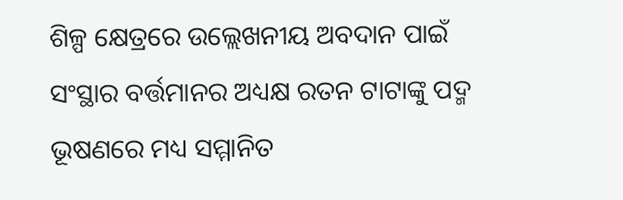ଶିଳ୍ପ କ୍ଷେତ୍ରରେ ଉଲ୍ଲେଖନୀୟ ଅବଦାନ ପାଇଁ ସଂସ୍ଥାର ବର୍ତ୍ତମାନର ଅଧ୍ୟକ୍ଷ ରତନ ଟାଟାଙ୍କୁ ପଦ୍ମ ଭୂଷଣରେ ମଧ୍ୟ ସମ୍ମାନିତ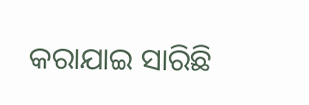କରାଯାଇ ସାରିଛି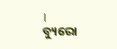।
ବ୍ୟୁରୋ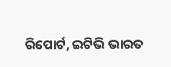ରିପୋର୍ଟ, ଇଟିଭି ଭାରତ